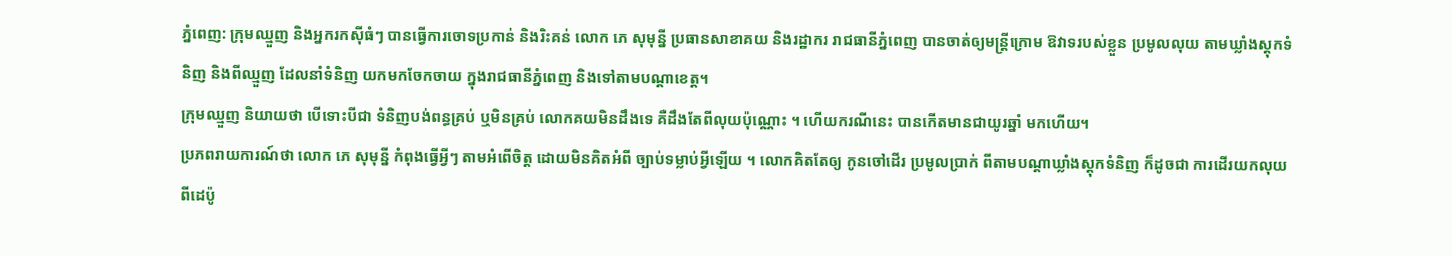ភ្នំពេញ: ក្រុមឈ្មួញ និងអ្នករកស៊ីធំៗ បានធ្វើការចោទប្រកាន់ និងរិះគន់ លោក ភេ សុមុន្នី ប្រធានសាខាគយ និងរដ្ឋាករ រាជធានីភ្នំពេញ បានចាត់ឲ្យមន្ត្រីក្រោម ឱវាទរបស់ខ្លួន ប្រមូលលុយ តាមឃ្លាំងស្តុកទំនិញ និងពីឈ្មួញ ដែលនាំទំនិញ យកមកចែកចាយ ក្នុងរាជធានីភ្នំពេញ និងទៅតាមបណ្តាខេត្ត។
ក្រុមឈ្មួញ និយាយថា បើទោះបីជា ទំនិញបង់ពន្ធគ្រប់ ឬមិនគ្រប់ លោកគយមិនដឹងទេ គឺដឹងតែពីលុយប៉ុណ្ណោះ ។ ហើយករណីនេះ បានកើតមានជាយូរឆ្នាំ មកហើយ។
ប្រភពរាយការណ៍ថា លោក ភេ សុមុន្នី កំពុងធ្វើអ្វីៗ តាមអំពើចិត្ត ដោយមិនគិតអំពី ច្បាប់ទម្លាប់អ្វីឡើយ ។ លោកគិតតែឲ្យ កូនចៅដើរ ប្រមូលប្រាក់ ពីតាមបណ្តាឃ្លាំងស្តុកទំនិញ ក៏ដូចជា ការដើរយកលុយ ពីដេប៉ូ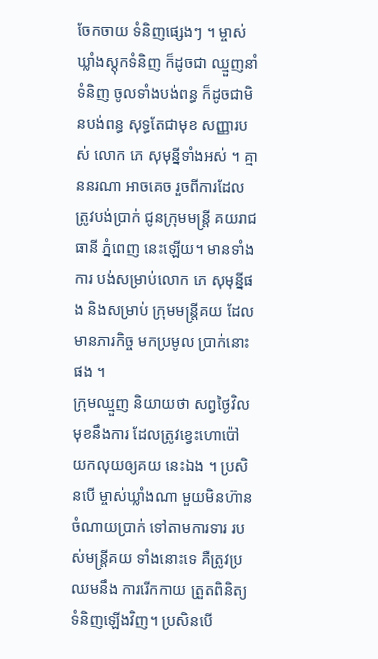ចែកចាយ ទំនិញផ្សេងៗ ។ ម្ចាស់ឃ្លាំងស្តុកទំនិញ ក៏ដូចជា ឈ្មួញនាំទំនិញ ចូលទាំងបង់ពន្ធ ក៏ដូចជាមិនបង់ពន្ធ សុទ្ធតែជាមុខ សញ្ញារបស់ លោក ភេ សុមុន្នីទាំងអស់ ។ គ្មាននរណា អាចគេច រួចពីការដែលត្រូវបង់ប្រាក់ ជូនក្រុមមន្ត្រី គយរាជធានី ភ្នំពេញ នេះឡើយ។ មានទាំងការ បង់សម្រាប់លោក ភេ សុមុន្នីផង និងសម្រាប់ ក្រុមមន្ត្រីគយ ដែលមានភារកិច្ច មកប្រមូល ប្រាក់នោះផង ។
ក្រុមឈ្មួញ និយាយថា សព្វថ្ងៃវិលមុខនឹងការ ដែលត្រូវខ្វេះហោប៉ៅ យកលុយឲ្យគយ នេះឯង ។ ប្រសិនបើ ម្ចាស់ឃ្លាំងណា មួយមិនហ៊ាន ចំណាយប្រាក់ ទៅតាមការទារ របស់មន្ត្រីគយ ទាំងនោះទេ គឺត្រូវប្រឈមនឹង ការរើកកាយ ត្រួតពិនិត្យ ទំនិញឡើងវិញ។ ប្រសិនបើ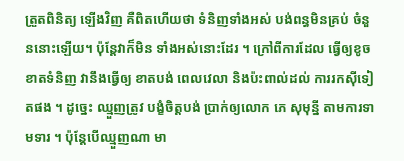ត្រួតពិនិត្យ ឡើងវិញ គឺពិតហើយថា ទំនិញទាំងអស់ បង់ពន្ធមិនគ្រប់ ចំនួននោះឡើយ។ ប៉ុន្តែវាក៏មិន ទាំងអស់នោះដែរ ។ ក្រៅពីការដែល ធ្វើឲ្យខូចខាតទំនិញ វានឹងធ្វើឲ្យ ខាតបង់ ពេលវេលា និងប៉ះពាល់ដល់ ការរកស៊ីទៀតផង ។ ដូច្នេះ ឈ្មួញត្រូវ បង្ខំចិត្តបង់ ប្រាក់ឲ្យលោក ភេ សុមុន្នី តាមការទាមទារ ។ ប៉ុន្តែបើឈ្មួញណា មា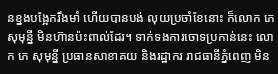នខ្នងបង្អែករឹងមាំ ហើយបានបង់ លុយប្រចាំខែនោះ ក៏លោក ភេ សុមុន្នី មិនហ៊ានប៉ះពាល់ដែរ។ ទាក់ទងការចោទប្រកាន់នេះ លោក ភេ សុមុន្នី ប្រធានសាខាគយ និងរដ្ឋាករ រាជធានីភ្នំពេញ មិន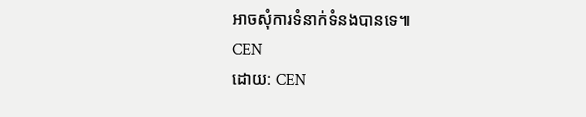អាចសុំការទំនាក់ទំនងបានទេ៕
CEN
ដោយ: CEN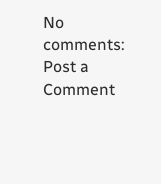No comments:
Post a Comment